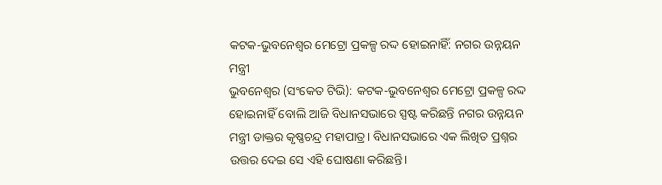କଟକ-ଭୁବନେଶ୍ୱର ମେଟ୍ରୋ ପ୍ରକଳ୍ପ ରଦ୍ଦ ହୋଇନାହିଁ: ନଗର ଉନ୍ନୟନ ମନ୍ତ୍ରୀ
ଭୁବନେଶ୍ୱର (ସଂକେତ ଟିଭି): କଟକ-ଭୁବନେଶ୍ୱର ମେଟ୍ରୋ ପ୍ରକଳ୍ପ ରଦ୍ଦ ହୋଇନାହିଁ ବୋଲି ଆଜି ବିଧାନସଭାରେ ସ୍ପଷ୍ଟ କରିଛନ୍ତି ନଗର ଉନ୍ନୟନ ମନ୍ତ୍ରୀ ଡାକ୍ତର କୃଷ୍ଣଚନ୍ଦ୍ର ମହାପାତ୍ର। ବିଧାନସଭାରେ ଏକ ଲିଖିତ ପ୍ରଶ୍ନର ଉତ୍ତର ଦେଇ ସେ ଏହି ଘୋଷଣା କରିଛନ୍ତି।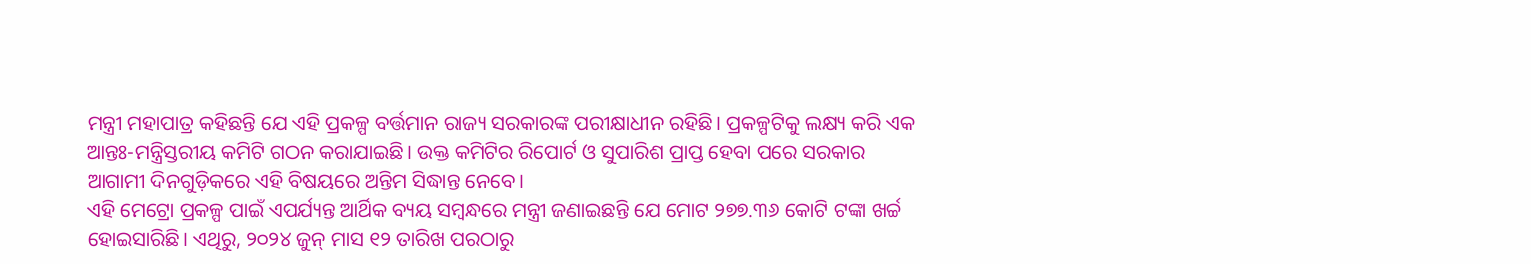ମନ୍ତ୍ରୀ ମହାପାତ୍ର କହିଛନ୍ତି ଯେ ଏହି ପ୍ରକଳ୍ପ ବର୍ତ୍ତମାନ ରାଜ୍ୟ ସରକାରଙ୍କ ପରୀକ୍ଷାଧୀନ ରହିଛି। ପ୍ରକଳ୍ପଟିକୁ ଲକ୍ଷ୍ୟ କରି ଏକ ଆନ୍ତଃ-ମନ୍ତ୍ରିସ୍ତରୀୟ କମିଟି ଗଠନ କରାଯାଇଛି। ଉକ୍ତ କମିଟିର ରିପୋର୍ଟ ଓ ସୁପାରିଶ ପ୍ରାପ୍ତ ହେବା ପରେ ସରକାର ଆଗାମୀ ଦିନଗୁଡ଼ିକରେ ଏହି ବିଷୟରେ ଅନ୍ତିମ ସିଦ୍ଧାନ୍ତ ନେବେ।
ଏହି ମେଟ୍ରୋ ପ୍ରକଳ୍ପ ପାଇଁ ଏପର୍ଯ୍ୟନ୍ତ ଆର୍ଥିକ ବ୍ୟୟ ସମ୍ବନ୍ଧରେ ମନ୍ତ୍ରୀ ଜଣାଇଛନ୍ତି ଯେ ମୋଟ ୨୭୭.୩୬ କୋଟି ଟଙ୍କା ଖର୍ଚ୍ଚ ହୋଇସାରିଛି। ଏଥିରୁ, ୨୦୨୪ ଜୁନ୍ ମାସ ୧୨ ତାରିଖ ପରଠାରୁ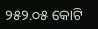୨୫୨.୦୫ କୋଟି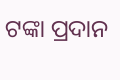ଟଙ୍କା ପ୍ରଦାନ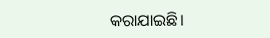କରାଯାଇଛି।